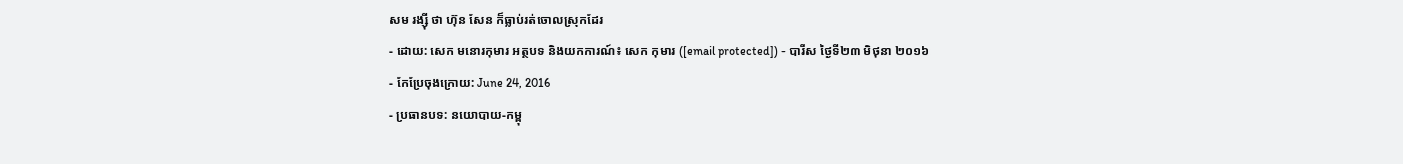សម រង្ស៊ី ថា ហ៊ុន សែន ក៏ធ្លាប់រត់ចោលស្រុកដែរ
- ដោយ: សេក មនោរកុមារ អត្ថបទ និងយកការណ៍៖ សេក កុមារ ([email protected]) - បារីស ថ្ងៃទី២៣ មិថុនា ២០១៦
- កែប្រែចុងក្រោយ: June 24, 2016
- ប្រធានបទ: នយោបាយ-កម្ពុ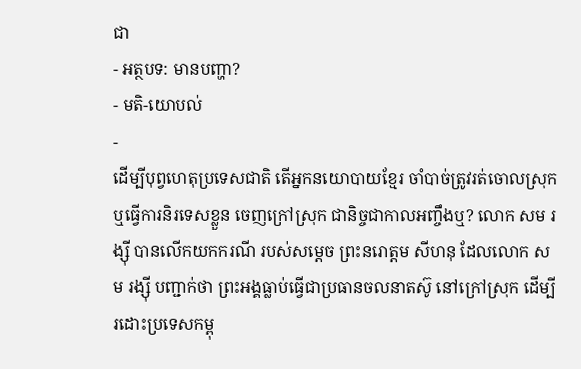ជា
- អត្ថបទ: មានបញ្ហា?
- មតិ-យោបល់
-
ដើម្បីបុព្វហេតុប្រទេសជាតិ តើអ្នកនយោបាយខ្មែរ ចាំបាច់ត្រូវរត់ចោលស្រុក ឬធ្វើការនិរទេសខ្លួន ចេញក្រៅស្រុក ជានិច្ចជាកាលអញ្ចឹងឬ? លោក សម រង្ស៊ី បានលើកយកករណី របស់សម្ដេច ព្រះនរោត្ដម សីហនុ ដែលលោក សម រង្ស៊ី បញ្ជាក់ថា ព្រះអង្គធ្លាប់ធ្វើជាប្រធានចលនាតស៊ូ នៅក្រៅស្រុក ដើម្បីរដោះប្រទេសកម្ពុ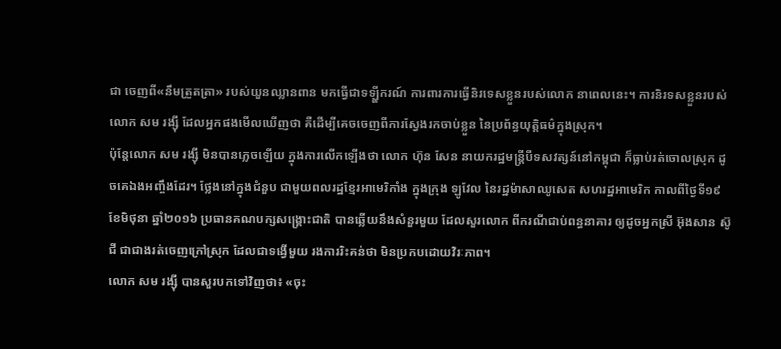ជា ចេញពី«នឹមត្រួតត្រា» របស់យួនឈ្លានពាន មកធ្វើជាទឡ្ហីករណ៍ ការពារការធ្វើនិរទេសខ្លួនរបស់លោក នាពេលនេះ។ ការនិរទសខ្លួនរបស់លោក សម រង្ស៊ី ដែលអ្នកផងមើលឃើញថា គឺដើម្បីគេចចេញពីការស្វែងរកចាប់ខ្លួន នៃប្រព័ន្ធយុត្តិធម៌ក្នុងស្រុក។
ប៉ុន្តែលោក សម រង្ស៊ី មិនបានភ្លេចឡើយ ក្នុងការលើកឡើងថា លោក ហ៊ុន សែន នាយករដ្ឋមន្ត្រីបីទសវត្សន៍នៅកម្ពុជា ក៏ធ្លាប់រត់ចោលស្រុក ដូចគេឯងអញ្ចឹងដែរ។ ថ្លែងនៅក្នុងជំនួប ជាមួយពលរដ្ឋខ្មែរអាមេរិកាំង ក្នុងក្រុង ឡូវែល នៃរដ្ឋម៉ាសាឈូសេត សហរដ្ឋអាមេរិក កាលពីថ្ងៃទី១៩ ខែមិថុនា ឆ្នាំ២០១៦ ប្រធានគណបក្សសង្គ្រោះជាតិ បានឆ្លើយនឹងសំនួរមួយ ដែលសួរលោក ពីករណីជាប់ពន្ធនាគារ ឲ្យដូចអ្នកស្រី អ៊ុងសាន ស៊ូជី ជាជាងរត់ចេញក្រៅស្រុក ដែលជាទង្វើមួយ រងការរិះគន់ថា មិនប្រកបដោយវិរៈភាព។
លោក សម រង្ស៊ី បានសួរបកទៅវិញថា៖ «ចុះ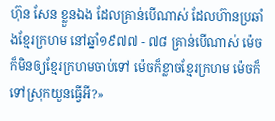ហ៊ុន សែន ខ្លួនឯង ដែលគ្រាន់បើណាស់ ដែលហ៊ានប្រឆាំងខ្មែរក្រហម នៅឆ្នាំ១៩៧៧ - ៧៨ គ្រាន់បើណាស់ ម៉េចក៏មិនឲ្យខ្មែរក្រហមចាប់ទៅ ម៉េចក៏ខ្លាចខ្មែរក្រហម ម៉េចក៏ទៅស្រុកយួនធ្វើអី?»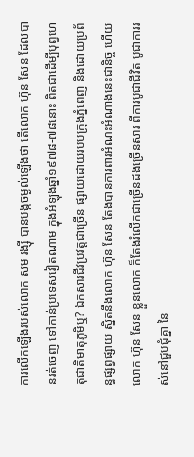ការលើកឡើងរបស់លោក សម រង្ស៊ី បានបង្កចម្ងល់ឡើងថា តើលោក ហ៊ុន សែន ដែលបានរត់ចេញ ទៅកាន់ប្រទេសវៀតណាម ក្នុងអំឡុងឆ្នាំ១៩៧៨-៧៨នោះ ពិតជាដើម្បីបុព្វហេតុជាតិមាតុភូមិឬ? ឯកសារជីវប្រវត្តជាច្រើន ផ្សាយដោយរបបក្រុងភ្នំពេញ និងដោយប្រព័ន្ធផ្សព្វផ្សាយ ស្និតនឹងលោក ហ៊ុន សែន តែងបានការពារអំណះអំណាងនេះជានិច្ច ហើយលោក ហ៊ុន សែន ខ្លួនលោក ក៏តែងរំលើកជាច្រើនដងច្រើនសារ ពីការបូជាជីវិត បូជាការរស់នៅជួបជុំគ្នា នៃ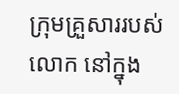ក្រុមគ្រួសាររបស់លោក នៅក្នុង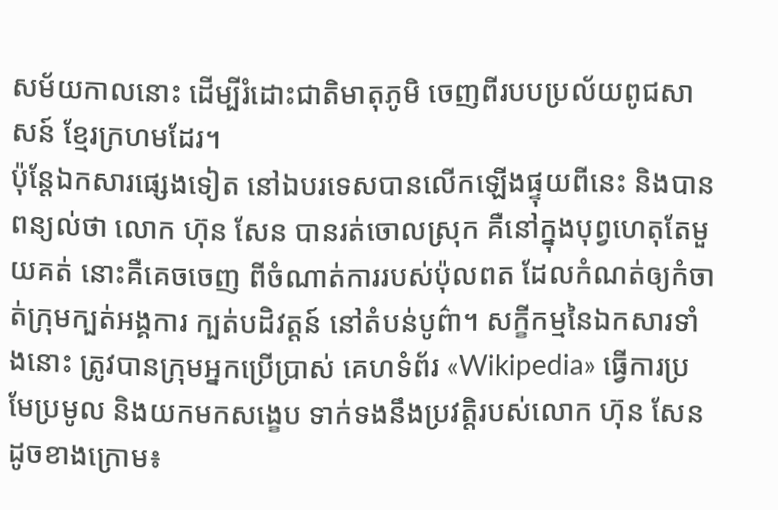សម័យកាលនោះ ដើម្បីរំដោះជាតិមាតុភូមិ ចេញពីរបបប្រល័យពូជសាសន៍ ខ្មែរក្រហមដែរ។
ប៉ុន្តែឯកសារផ្សេងទៀត នៅឯបរទេសបានលើកឡើងផ្ទុយពីនេះ និងបានពន្យល់ថា លោក ហ៊ុន សែន បានរត់ចោលស្រុក គឺនៅក្នុងបុព្វហេតុតែមួយគត់ នោះគឺគេចចេញ ពីចំណាត់ការរបស់ប៉ុលពត ដែលកំណត់ឲ្យកំចាត់ក្រុមក្បត់អង្គការ ក្បត់បដិវត្តន៍ នៅតំបន់បូព៌ា។ សក្ខីកម្មនៃឯកសារទាំងនោះ ត្រូវបានក្រុមអ្នកប្រើប្រាស់ គេហទំព័រ «Wikipedia» ធ្វើការប្រមែប្រមូល និងយកមកសង្ខេប ទាក់ទងនឹងប្រវត្តិរបស់លោក ហ៊ុន សែន ដូចខាងក្រោម៖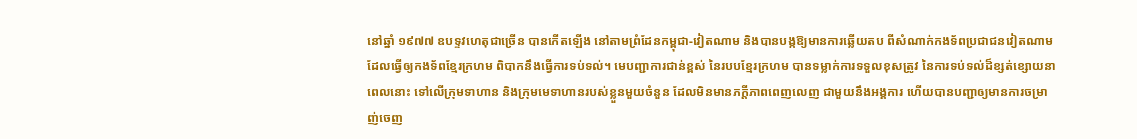នៅឆ្នាំ ១៩៧៧ ឧបទ្ទវហេតុជាច្រើន បានកើតឡើង នៅតាមព្រំដែនកម្ពុជា-វៀតណាម និងបានបង្កឱ្យមានការឆ្លើយតប ពីសំណាក់កងទ័ពប្រជាជនវៀតណាម ដែលធ្វើឲ្យកងទ័ពខ្មែរក្រហម ពិបាកនឹងធ្វើការទប់ទល់។ មេបញ្ជាការជាន់ខ្ពស់ នៃរបបខ្មែរក្រហម បានទម្លាក់ការទទួលខុសត្រូវ នៃការទប់ទល់ដ៏ខ្សត់ខ្សោយនាពេលនោះ ទៅលើក្រុមទាហាន និងក្រុមមេទាហានរបស់ខ្លួនមួយចំនួន ដែលមិនមានភក្ដីភាពពេញលេញ ជាមួយនឹងអង្គការ ហើយបានបញ្ជាឲ្យមានការចម្រាញ់ចេញ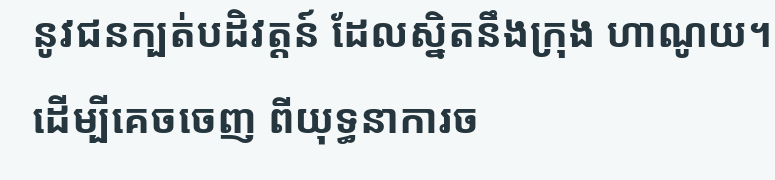នូវជនក្បត់បដិវត្តន៍ ដែលស្និតនឹងក្រុង ហាណូយ។ ដើម្បីគេចចេញ ពីយុទ្ធនាការច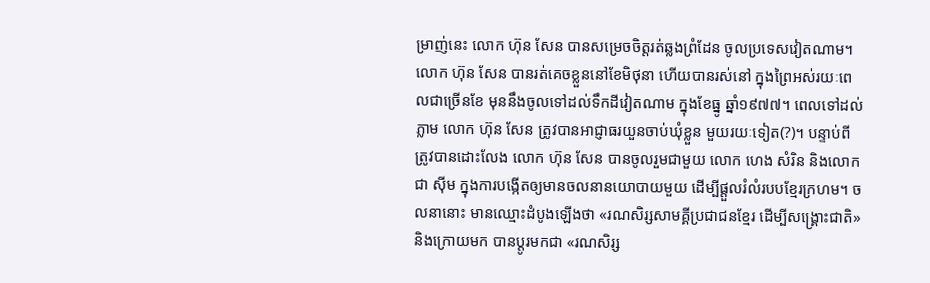ម្រាញ់នេះ លោក ហ៊ុន សែន បានសម្រេចចិត្តរត់ឆ្លងព្រំដែន ចូលប្រទេសវៀតណាម។
លោក ហ៊ុន សែន បានរត់គេចខ្លួននៅខែមិថុនា ហើយបានរស់នៅ ក្នុងព្រៃអស់រយៈពេលជាច្រើនខែ មុននឹងចូលទៅដល់ទឹកដីវៀតណាម ក្នុងខែធ្នូ ឆ្នាំ១៩៧៧។ ពេលទៅដល់ភ្លាម លោក ហ៊ុន សែន ត្រូវបានអាជ្ញាធរយួនចាប់ឃុំខ្លួន មួយរយៈទៀត(?)។ បន្ទាប់ពីត្រូវបានដោះលែង លោក ហ៊ុន សែន បានចូលរួមជាមួយ លោក ហេង សំរិន និងលោក ជា ស៊ីម ក្នុងការបង្កើតឲ្យមានចលនានយោបាយមួយ ដើម្បីផ្ដួលរំលំរបបខ្មែរក្រហម។ ចលនានោះ មានឈ្មោះដំបូងឡើងថា «រណសិរ្សសាមគ្គីប្រជាជនខ្មែរ ដើម្បីសង្គ្រោះជាតិ» និងក្រោយមក បានប្ដូរមកជា «រណសិរ្ស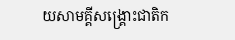យសាមគ្គីសង្គ្រោះជាតិក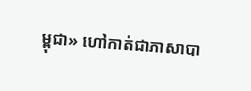ម្ពុជា» ហៅកាត់ជាភាសាបា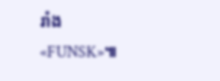រាំង «FUNSK»៕